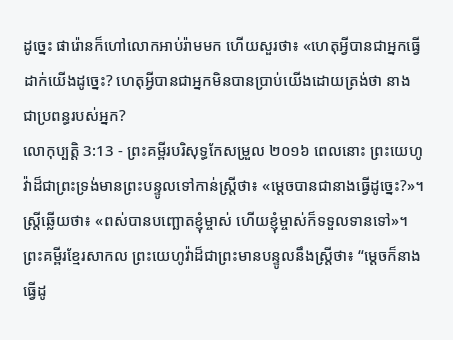ដូច្នេះ ផារ៉ោនក៏ហៅលោកអាប់រ៉ាមមក ហើយសួរថា៖ «ហេតុអ្វីបានជាអ្នកធ្វើដាក់យើងដូច្នេះ? ហេតុអ្វីបានជាអ្នកមិនបានប្រាប់យើងដោយត្រង់ថា នាងជាប្រពន្ធរបស់អ្នក?
លោកុប្បត្តិ 3:13 - ព្រះគម្ពីរបរិសុទ្ធកែសម្រួល ២០១៦ ពេលនោះ ព្រះយេហូវ៉ាដ៏ជាព្រះទ្រង់មានព្រះបន្ទូលទៅកាន់ស្ត្រីថា៖ «ម្ដេចបានជានាងធ្វើដូច្នេះ?»។ ស្ត្រីឆ្លើយថា៖ «ពស់បានបញ្ឆោតខ្ញុំម្ចាស់ ហើយខ្ញុំម្ចាស់ក៏ទទួលទានទៅ»។ ព្រះគម្ពីរខ្មែរសាកល ព្រះយេហូវ៉ាដ៏ជាព្រះមានបន្ទូលនឹងស្ត្រីថា៖ “ម្ដេចក៏នាងធ្វើដូ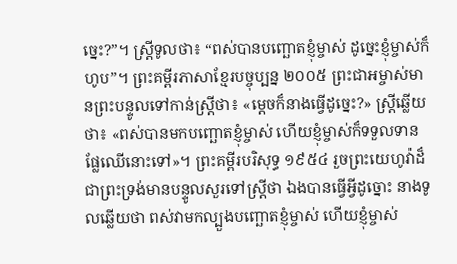ច្នេះ?”។ ស្ត្រីទូលថា៖ “ពស់បានបញ្ឆោតខ្ញុំម្ចាស់ ដូច្នេះខ្ញុំម្ចាស់ក៏ហូប”។ ព្រះគម្ពីរភាសាខ្មែរបច្ចុប្បន្ន ២០០៥ ព្រះជាអម្ចាស់មានព្រះបន្ទូលទៅកាន់ស្ត្រីថា៖ «ម្ដេចក៏នាងធ្វើដូច្នេះ?» ស្ត្រីឆ្លើយថា៖ «ពស់បានមកបញ្ឆោតខ្ញុំម្ចាស់ ហើយខ្ញុំម្ចាស់ក៏ទទួលទានផ្លែឈើនោះទៅ»។ ព្រះគម្ពីរបរិសុទ្ធ ១៩៥៤ រួចព្រះយេហូវ៉ាដ៏ជាព្រះទ្រង់មានបន្ទូលសួរទៅស្ត្រីថា ឯងបានធ្វើអ្វីដូច្នោះ នាងទូលឆ្លើយថា ពស់វាមកល្បួងបញ្ឆោតខ្ញុំម្ចាស់ ហើយខ្ញុំម្ចាស់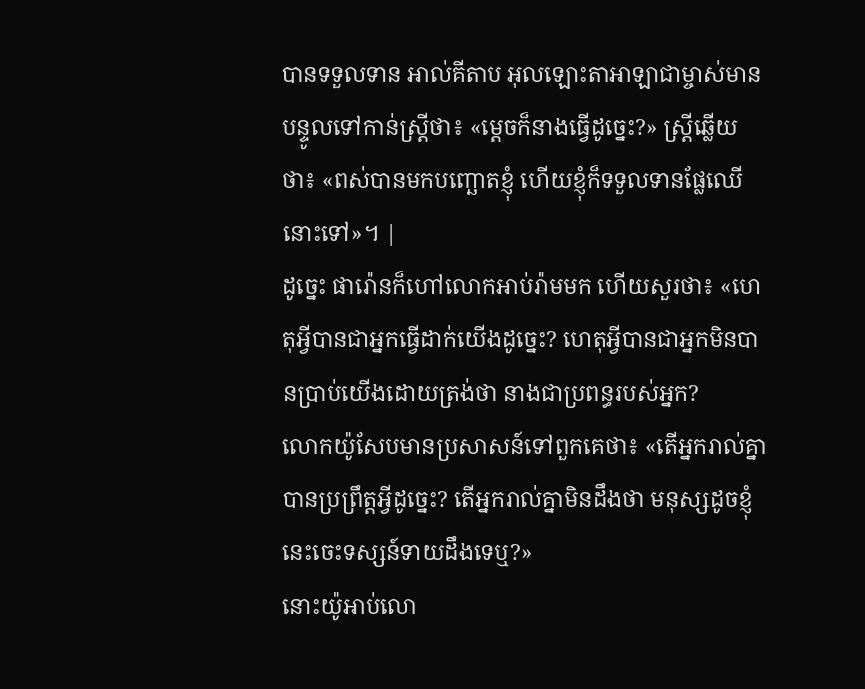បានទទួលទាន អាល់គីតាប អុលឡោះតាអាឡាជាម្ចាស់មានបន្ទូលទៅកាន់ស្ត្រីថា៖ «ម្តេចក៏នាងធ្វើដូច្នេះ?» ស្ត្រីឆ្លើយថា៖ «ពស់បានមកបញ្ឆោតខ្ញុំ ហើយខ្ញុំក៏ទទួលទានផ្លែឈើនោះទៅ»។ |
ដូច្នេះ ផារ៉ោនក៏ហៅលោកអាប់រ៉ាមមក ហើយសួរថា៖ «ហេតុអ្វីបានជាអ្នកធ្វើដាក់យើងដូច្នេះ? ហេតុអ្វីបានជាអ្នកមិនបានប្រាប់យើងដោយត្រង់ថា នាងជាប្រពន្ធរបស់អ្នក?
លោកយ៉ូសែបមានប្រសាសន៍ទៅពួកគេថា៖ «តើអ្នករាល់គ្នាបានប្រព្រឹត្តអ្វីដូច្នេះ? តើអ្នករាល់គ្នាមិនដឹងថា មនុស្សដូចខ្ញុំនេះចេះទស្សន៍ទាយដឹងទេឬ?»
នោះយ៉ូអាប់លោ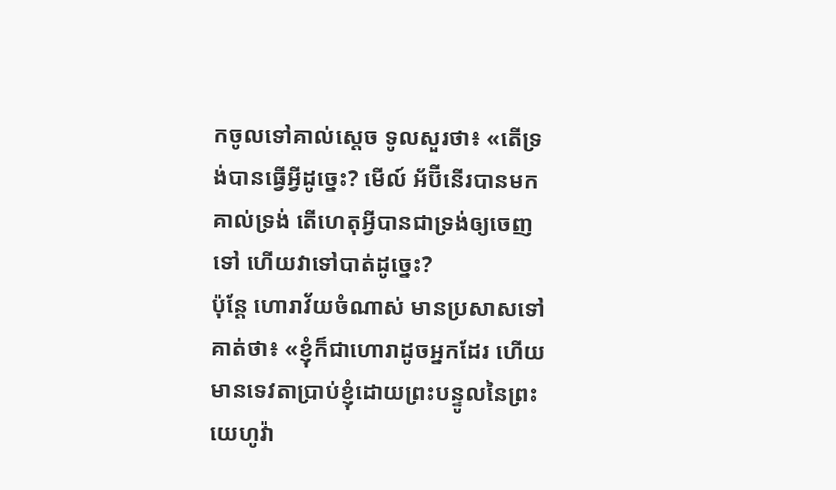កចូលទៅគាល់ស្តេច ទូលសួរថា៖ «តើទ្រង់បានធ្វើអ្វីដូច្នេះ? មើល៍ អ័ប៊ីនើរបានមកគាល់ទ្រង់ តើហេតុអ្វីបានជាទ្រង់ឲ្យចេញទៅ ហើយវាទៅបាត់ដូច្នេះ?
ប៉ុន្តែ ហោរាវ័យចំណាស់ មានប្រសាសទៅគាត់ថា៖ «ខ្ញុំក៏ជាហោរាដូចអ្នកដែរ ហើយមានទេវតាប្រាប់ខ្ញុំដោយព្រះបន្ទូលនៃព្រះយេហូវ៉ា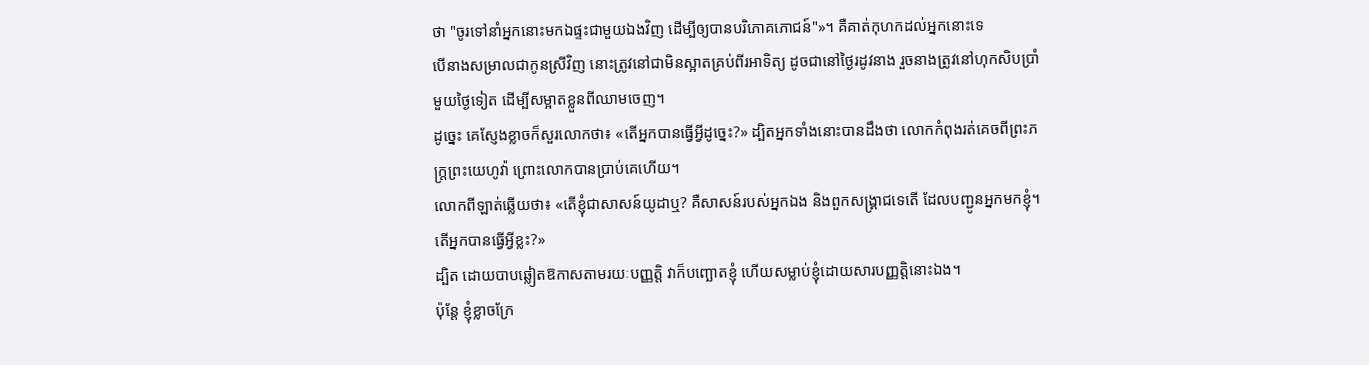ថា "ចូរទៅនាំអ្នកនោះមកឯផ្ទះជាមួយឯងវិញ ដើម្បីឲ្យបានបរិភោគភោជន៍"»។ គឺគាត់កុហកដល់អ្នកនោះទេ
បើនាងសម្រាលជាកូនស្រីវិញ នោះត្រូវនៅជាមិនស្អាតគ្រប់ពីរអាទិត្យ ដូចជានៅថ្ងៃរដូវនាង រួចនាងត្រូវនៅហុកសិបប្រាំមួយថ្ងៃទៀត ដើម្បីសម្អាតខ្លួនពីឈាមចេញ។
ដូច្នេះ គេស្ញែងខ្លាចក៏សួរលោកថា៖ «តើអ្នកបានធ្វើអ្វីដូច្នេះ?» ដ្បិតអ្នកទាំងនោះបានដឹងថា លោកកំពុងរត់គេចពីព្រះភក្ត្រព្រះយេហូវ៉ា ព្រោះលោកបានប្រាប់គេហើយ។
លោកពីឡាត់ឆ្លើយថា៖ «តើខ្ញុំជាសាសន៍យូដាឬ? គឺសាសន៍របស់អ្នកឯង និងពួកសង្គ្រាជទេតើ ដែលបញ្ជូនអ្នកមកខ្ញុំ។ តើអ្នកបានធ្វើអ្វីខ្លះ?»
ដ្បិត ដោយបាបឆ្លៀតឱកាសតាមរយៈបញ្ញត្តិ វាក៏បញ្ឆោតខ្ញុំ ហើយសម្លាប់ខ្ញុំដោយសារបញ្ញត្តិនោះឯង។
ប៉ុន្តែ ខ្ញុំខ្លាចក្រែ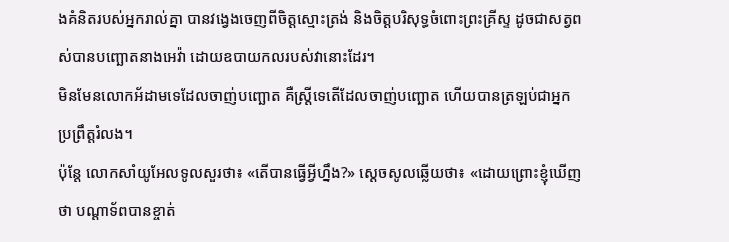ងគំនិតរបស់អ្នករាល់គ្នា បានវង្វេងចេញពីចិត្តស្មោះត្រង់ និងចិត្តបរិសុទ្ធចំពោះព្រះគ្រីស្ទ ដូចជាសត្វពស់បានបញ្ឆោតនាងអេវ៉ា ដោយឧបាយកលរបស់វានោះដែរ។
មិនមែនលោកអ័ដាមទេដែលចាញ់បញ្ឆោត គឺស្ត្រីទេតើដែលចាញ់បញ្ឆោត ហើយបានត្រឡប់ជាអ្នកប្រព្រឹត្តរំលង។
ប៉ុន្តែ លោកសាំយូអែលទូលសួរថា៖ «តើបានធ្វើអ្វីហ្នឹង?» ស្ដេចសូលឆ្លើយថា៖ «ដោយព្រោះខ្ញុំឃើញថា បណ្ដាទ័ពបានខ្ចាត់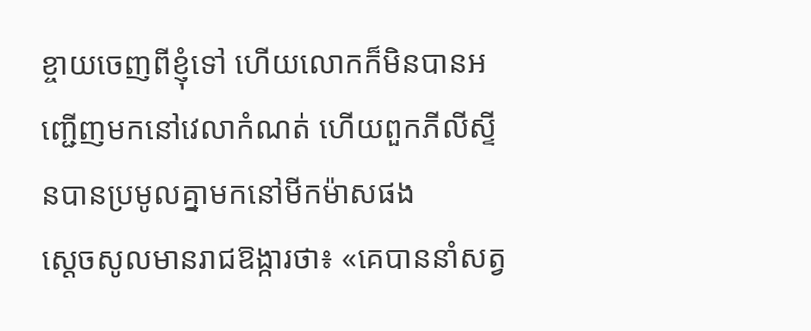ខ្ចាយចេញពីខ្ញុំទៅ ហើយលោកក៏មិនបានអញ្ជើញមកនៅវេលាកំណត់ ហើយពួកភីលីស្ទីនបានប្រមូលគ្នាមកនៅមីកម៉ាសផង
ស្ដេចសូលមានរាជឱង្ការថា៖ «គេបាននាំសត្វ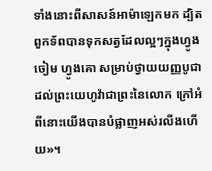ទាំងនោះពីសាសន៍អាម៉ាឡេកមក ដ្បិតពួកទ័ពបានទុកសត្វដែលល្អៗក្នុងហ្វូងចៀម ហ្វូងគោ សម្រាប់ថ្វាយយញ្ញបូជាដល់ព្រះយេហូវ៉ាជាព្រះនៃលោក ក្រៅអំពីនោះយើងបានបំផ្លាញអស់រលីងហើយ»។